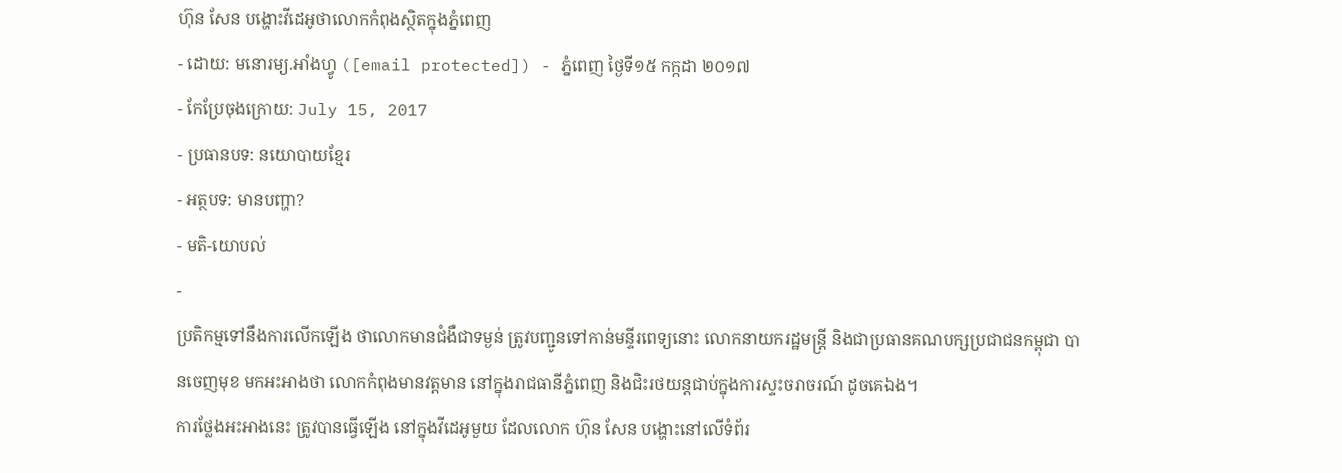ហ៊ុន សែន បង្ហោះវីដេអូថាលោកកំពុងស្ថិតក្នុងភ្នំពេញ
- ដោយ: មនោរម្យ.អាំងហ្វូ ([email protected]) - ភ្នំពេញ ថ្ងៃទី១៥ កក្កដា ២០១៧
- កែប្រែចុងក្រោយ: July 15, 2017
- ប្រធានបទ: នយោបាយខ្មែរ
- អត្ថបទ: មានបញ្ហា?
- មតិ-យោបល់
-
ប្រតិកម្មទៅនឹងការលើកឡើង ថាលោកមានជំងឺជាទម្ងន់ ត្រូវបញ្ជូនទៅកាន់មន្ទីរពេទ្យនោះ លោកនាយករដ្ឋមន្ត្រី និងជាប្រធានគណបក្សប្រជាជនកម្ពុជា បានចេញមុខ មកអះអាងថា លោកកំពុងមានវត្តមាន នៅក្នុងរាជធានីភ្នំពេញ និងជិះរថយន្ដជាប់ក្នុងការស្ទះចរាចរណ៍ ដូចគេឯង។
ការថ្លែងអះអាងនេះ ត្រូវបានធ្វើឡើង នៅក្នុងវីដេអូមួយ ដែលលោក ហ៊ុន សែន បង្ហោះនៅលើទំព័រ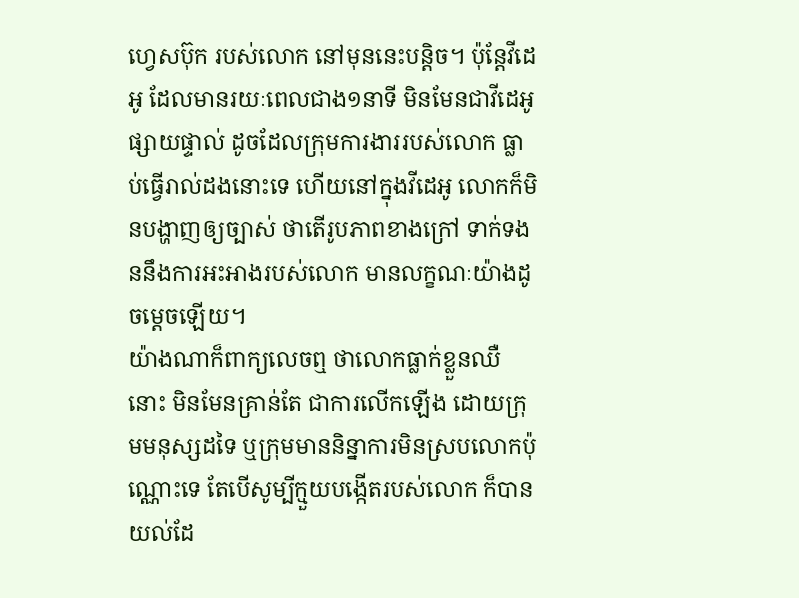ហ្វេសប៊ុក របស់លោក នៅមុននេះបន្តិច។ ប៉ុន្តែវីដេអូ ដែលមានរយៈពេលជាង១នាទី មិនមែនជាវីដេអូផ្សាយផ្ទាល់ ដូចដែលក្រុមការងាររបស់លោក ធ្លាប់ធ្វើរាល់ដងនោះទេ ហើយនៅក្នុងវីដេអូ លោកក៏មិនបង្ហាញឲ្យច្បាស់ ថាតើរូបភាពខាងក្រៅ ទាក់ទងននឹងការអះអាងរបស់លោក មានលក្ខណៈយ៉ាងដូចម្ដេចឡើយ។
យ៉ាងណាក៏ពាក្យលេចឮ ថាលោកធ្លាក់ខ្លួនឈឺនោះ មិនមែនគ្រាន់តែ ជាការលើកឡើង ដោយក្រុមមនុស្សដទៃ ឬក្រុមមាននិន្នាការមិនស្របលោកប៉ុណ្ណោះទេ តែបើសូម្បីក្មួយបង្កើតរបស់លោក ក៏បានយល់ដែ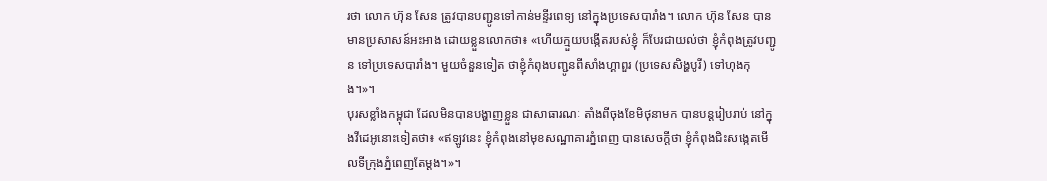រថា លោក ហ៊ុន សែន ត្រូវបានបញ្ជូនទៅកាន់មន្ទីរពេទ្យ នៅក្នុងប្រទេសបារាំង។ លោក ហ៊ុន សែន បានមានប្រសាសន៍អះអាង ដោយខ្លួនលោកថា៖ «ហើយក្មួយបង្កើតរបស់ខ្ញុំ ក៏បែរជាយល់ថា ខ្ញុំកំពុងត្រូវបញ្ជូន ទៅប្រទេសបារាំង។ មួយចំនួនទៀត ថាខ្ញុំកំពុងបញ្ជូនពីសាំងហ្គាពួរ (ប្រទេសសិង្ហបូរី) ទៅហុងកុង។»។
បុរសខ្លាំងកម្ពុជា ដែលមិនបានបង្ហាញខ្លួន ជាសាធារណៈ តាំងពីចុងខែមិថុនាមក បានបន្តរៀបរាប់ នៅក្នុងវីដេអូនោះទៀតថា៖ «ឥឡូវនេះ ខ្ញុំកំពុងនៅមុខសណ្ឋាគារភ្នំពេញ បានសេចក្ដីថា ខ្ញុំកំពុងជិះសង្កេតមើលទីក្រុងភ្នំពេញតែម្ដង។»។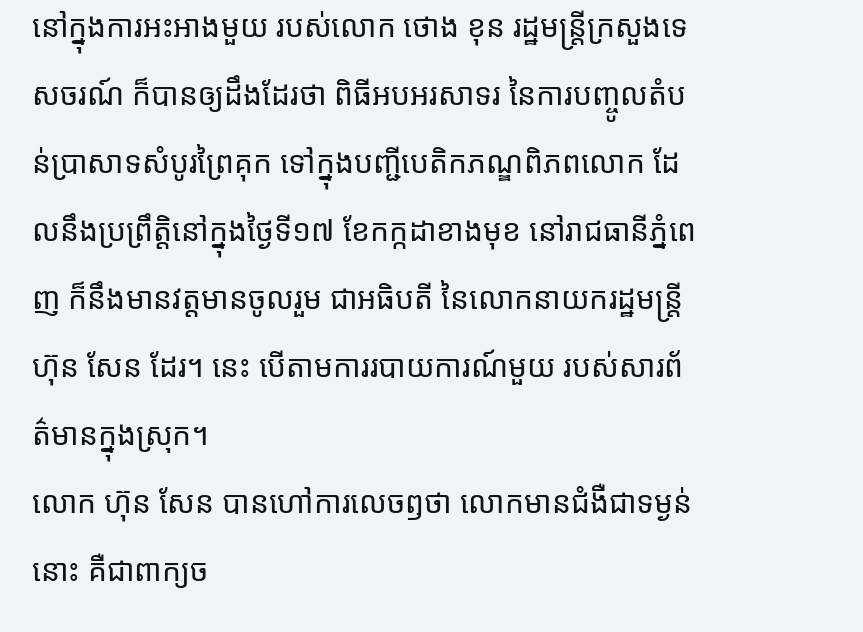នៅក្នុងការអះអាងមួយ របស់លោក ថោង ខុន រដ្ឋមន្ត្រីក្រសួងទេសចរណ៍ ក៏បានឲ្យដឹងដែរថា ពិធីអបអរសាទរ នៃការបញ្ចូលតំបន់ប្រាសាទសំបូរព្រៃគុក ទៅក្នុងបញ្ជីបេតិកភណ្ឌពិភពលោក ដែលនឹងប្រព្រឹត្តិនៅក្នុងថ្ងៃទី១៧ ខែកក្កដាខាងមុខ នៅរាជធានីភ្នំពេញ ក៏នឹងមានវត្តមានចូលរួម ជាអធិបតី នៃលោកនាយករដ្ឋមន្ត្រី ហ៊ុន សែន ដែរ។ នេះ បើតាមការរបាយការណ៍មួយ របស់សារព័ត៌មានក្នុងស្រុក។
លោក ហ៊ុន សែន បានហៅការលេចឭថា លោកមានជំងឺជាទម្ងន់នោះ គឺជាពាក្យច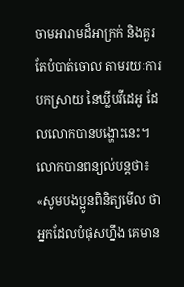ចាមអារាមដ៏អាក្រក់ និងគួរតែបំបាត់ចោល តាមរយៈការបកស្រាយ នៃឃ្លីបវីដេអូ ដែលលោកបានបង្ហោះនេះ។ លោកបានពន្យល់បន្តថា៖ «សូមបងប្អូនពិនិត្យមើល ថាអ្នកដែលបំផុសហ្នឹង គេមាន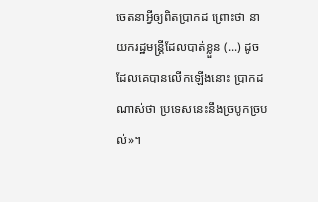ចេតនាអ្វីឲ្យពិតប្រាកដ ព្រោះថា នាយករដ្ឋមន្ត្រីដែលបាត់ខ្លួន (...) ដូចដែលគេបានលើកឡើងនោះ ប្រាកដណាស់ថា ប្រទេសនេះនឹងច្របូកច្របល់»។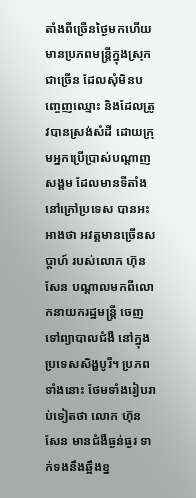តាំងពីច្រើនថ្ងៃមកហើយ មានប្រភពមន្ត្រីក្នុងស្រុកជាច្រើន ដែលសុំមិនបញ្ចេញឈ្មោះ និងដែលត្រូវបានស្រង់សំដី ដោយក្រុមអ្នកប្រើប្រាស់បណ្ដាញសង្គម ដែលមានទីតាំង នៅក្រៅប្រទេស បានអះអាងថា អវត្តមានច្រើនសប្ដាហ៍ របស់លោក ហ៊ុន សែន បណ្ដាលមកពីលោកនាយករដ្ឋមន្ត្រី ចេញទៅព្យាបាលជំងឺ នៅក្នុងប្រទេសសិង្ហបូរី។ ប្រភពទាំងនោះ ថែមទាំងរៀបរាប់ទៀតថា លោក ហ៊ុន សែន មានជំងឺធ្ងន់ធ្ងរ ទាក់ទងនឹងឆ្អឹងខ្ន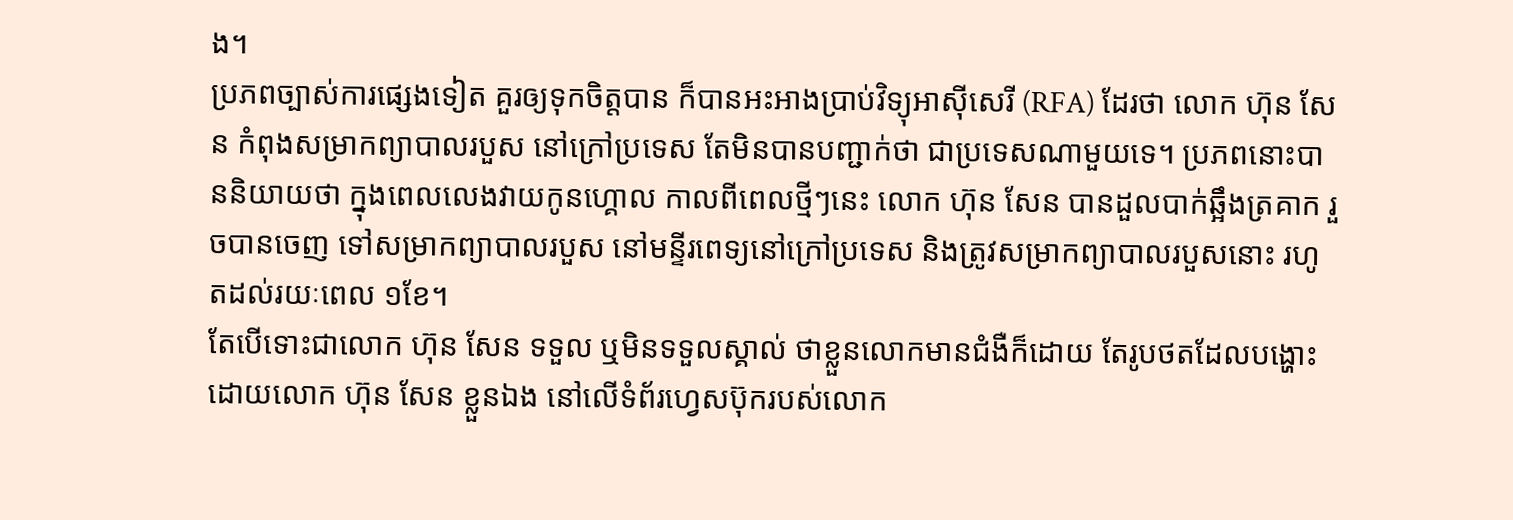ង។
ប្រភពច្បាស់ការផ្សេងទៀត គួរឲ្យទុកចិត្តបាន ក៏បានអះអាងប្រាប់វិទ្យុអាស៊ីសេរី (RFA) ដែរថា លោក ហ៊ុន សែន កំពុងសម្រាកព្យាបាលរបួស នៅក្រៅប្រទេស តែមិនបានបញ្ជាក់ថា ជាប្រទេសណាមួយទេ។ ប្រភពនោះបាននិយាយថា ក្នុងពេលលេងវាយកូនហ្គោល កាលពីពេលថ្មីៗនេះ លោក ហ៊ុន សែន បានដួលបាក់ឆ្អឹងត្រគាក រួចបានចេញ ទៅសម្រាកព្យាបាលរបួស នៅមន្ទីរពេទ្យនៅក្រៅប្រទេស និងត្រូវសម្រាកព្យាបាលរបួសនោះ រហូតដល់រយៈពេល ១ខែ។
តែបើទោះជាលោក ហ៊ុន សែន ទទួល ឬមិនទទួលស្គាល់ ថាខ្លួនលោកមានជំងឺក៏ដោយ តែរូបថតដែលបង្ហោះ ដោយលោក ហ៊ុន សែន ខ្លួនឯង នៅលើទំព័រហ្វេសប៊ុករបស់លោក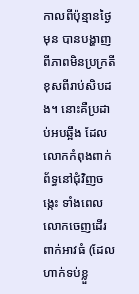កាលពីប៉ុន្មានថ្ងៃមុន បានបង្ហាញពីភាពមិនប្រក្រតី ខុសពីរាប់សិបដង។ នោះគឺប្រដាប់អបឆ្អឹង ដែលលោកកំពុងពាក់ ព័ទ្ធនៅជុំវិញចង្កេះ ទាំងពេលលោកចេញដើរ ពាក់អាវធំ (ដែលហាក់ទប់ខ្លួ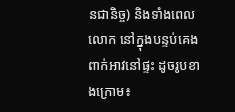នជានិច្ច) និងទាំងពេលលោក នៅក្នុងបន្ទប់គេង ពាក់អាវនៅផ្ទះ ដូចរូបខាងក្រោម៖